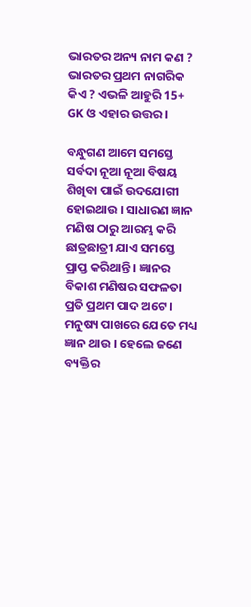ଭାରତର ଅନ୍ୟ ନାମ କଣ ? ଭାରତର ପ୍ରଥମ ନାଗରିକ କିଏ ? ଏଭଳି ଆହୁରି 15+ GK ଓ ଏହାର ଉତ୍ତର ।

ବନ୍ଧୁଗଣ ଆମେ ସମସ୍ତେ ସର୍ବଦା ନୂଆ ନୂଆ ବିଷୟ ଶିଖିବା ପାଇଁ ଉଦଯୋଗୀ ହୋଇଥାଉ । ସାଧାରଣ ଜ୍ଞାନ ମଣିଷ ଠାରୁ ଆରମ୍ଭ କରି ଛାତ୍ରଛାତ୍ରୀ ଯାଏ ସମସ୍ତେ ପ୍ରାପ୍ତ କରିଥାନ୍ତି । ଜ୍ଞାନର ବିକାଶ ମଣିଷର ସଫଳତା ପ୍ରତି ପ୍ରଥମ ପାଦ ଅଟେ । ମନୁଷ୍ୟ ପାଖରେ ଯେତେ ମଧ୍ୟ ଜ୍ଞାନ ଥାଉ । ହେଲେ ଜଣେ ବ୍ୟକ୍ତିର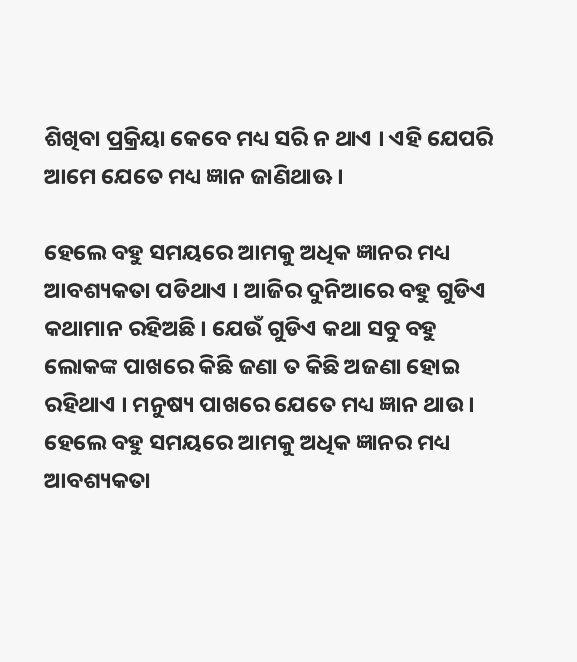ଶିଖିବା ପ୍ରକ୍ରିୟା କେବେ ମଧ୍ୟ ସରି ନ ଥାଏ । ଏହି ଯେପରି ଆମେ ଯେତେ ମଧ୍ୟ ଜ୍ଞାନ ଜାଣିଥାଊ ।

ହେଲେ ବହୁ ସମୟରେ ଆମକୁ ଅଧିକ ଜ୍ଞାନର ମଧ୍ୟ ଆବଶ୍ୟକତା ପଡିଥାଏ । ଆଜିର ଦୁନିଆରେ ବହୁ ଗୁଡିଏ କଥାମାନ ରହିଅଛି । ଯେଉଁ ଗୁଡିଏ କଥା ସବୁ ବହୁ ଲୋକଙ୍କ ପାଖରେ କିଛି ଜଣା ତ କିଛି ଅଜଣା ହୋଇ ରହିଥାଏ । ମନୁଷ୍ୟ ପାଖରେ ଯେତେ ମଧ୍ୟ ଜ୍ଞାନ ଥାଉ । ହେଲେ ବହୁ ସମୟରେ ଆମକୁ ଅଧିକ ଜ୍ଞାନର ମଧ୍ୟ ଆବଶ୍ୟକତା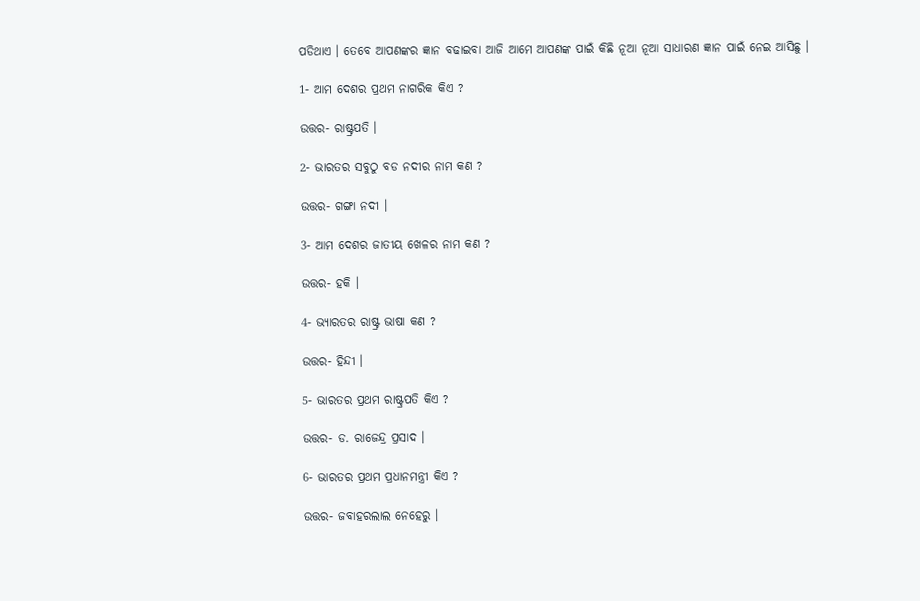ପଡିଥାଏ । ତେବେ ଆପଣଙ୍କର ଜ୍ଞାନ ବଢାଇବା ଆଜି ଆମେ ଆପଣଙ୍କ ପାଇଁ କିଛି ନୂଆ ନୂଆ ସାଧାରଣ ଜ୍ଞାନ ପାଇଁ ନେଇ ଆସିଛୁ ।

1- ଆମ ଦେଶର ପ୍ରଥମ ନାଗରିକ କିଏ ?

ଉତ୍ତର- ରାଷ୍ଟ୍ରପତି ।

2- ଭାରତର ସବୁଠୁ ବଡ ନଦୀର ନାମ କଣ ?

ଉତ୍ତର- ଗଙ୍ଗା ନଦୀ ।

3- ଆମ ଦେଶର ଜାତୀୟ ଖେଳର ନାମ କଣ ?

ଉତ୍ତର- ହକି ।

4- ଭ୍ୟାରତର ରାଷ୍ଟ୍ର ଭାଷା କଣ ?

ଉତ୍ତର- ହିନ୍ଦୀ ।

5- ଭାରତର ପ୍ରଥମ ରାଷ୍ଟ୍ରପତି କିଏ ?

ଉତ୍ତର- ଡ. ରାଜେନ୍ଦ୍ର ପ୍ରସାଦ ।

6- ଭାରତର ପ୍ରଥମ ପ୍ରଧାନମନ୍ତ୍ରୀ କିଏ ?

ଉତ୍ତର- ଜବାହରଲାଲ ନେହେରୁ ।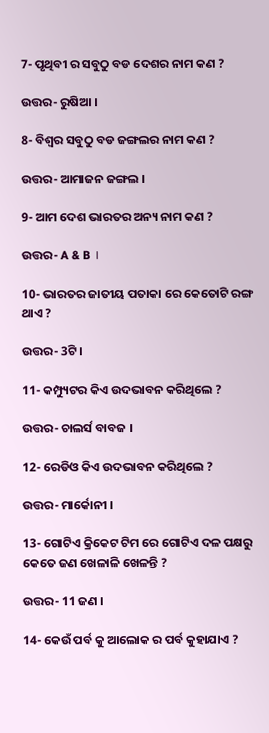7- ପୃଥିବୀ ର ସବୁଠୁ ବଡ ଦେଶର ନାମ କଣ ?

ଉତ୍ତର- ରୁଷିଆ ।

8- ବିଶ୍ଵର ସବୁଠୁ ବଡ ଜଙ୍ଗଲର ନାମ କଣ ?

ଉତ୍ତର- ଆମାଜନ ଜଙ୍ଗଲ ।

9- ଆମ ଦେଶ ଭାରତର ଅନ୍ୟ ନାମ କଣ ?

ଉତ୍ତର- A & B ।

10- ଭାରତର ଜାତୀୟ ପତାକା ରେ କେତୋଟି ରଙ୍ଗ ଥାଏ ?

ଉତ୍ତର- 3ଟି ।

11- କମ୍ପ୍ୟୁଟର କିଏ ଉଦଭାବନ କରିଥିଲେ ?

ଉତ୍ତର- ଚାଲର୍ସ ବାବଜ ।

12- ରେଡିଓ କିଏ ଉଦଭାବନ କରିଥିଲେ ?

ଉତ୍ତର- ମାର୍କୋନୀ ।

13- ଗୋଟିଏ କ୍ରିକେଟ ଟିମ ରେ ଗୋଟିଏ ଦଳ ପକ୍ଷରୁ କେତେ ଜଣ ଖେଳାଳି ଖେଳନ୍ତି ?

ଉତ୍ତର- 11 ଜଣ ।

14- କେଉଁ ପର୍ବ କୁ ଆଲୋକ ର ପର୍ବ କୁହାଯାଏ ?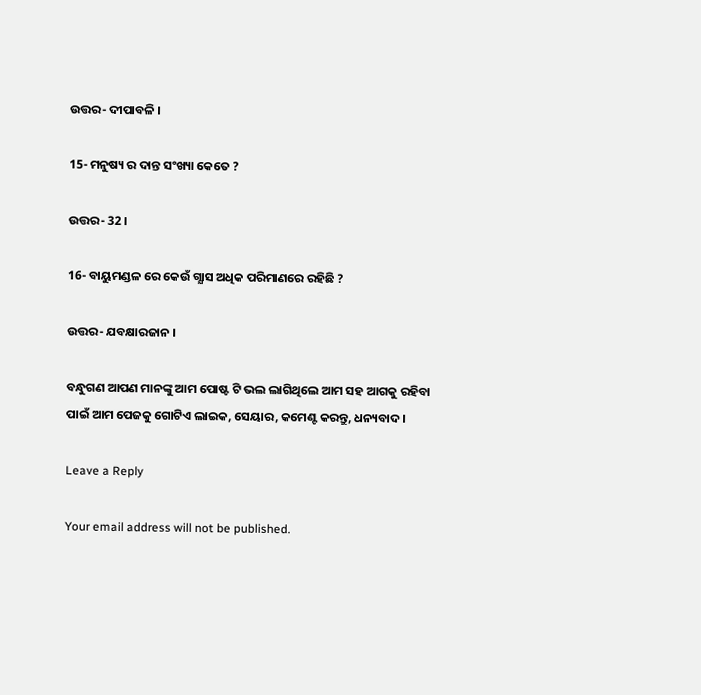ଉତ୍ତର- ଦୀପାବଳି ।

15- ମନୁଷ୍ୟ ର ଦାନ୍ତ ସଂଖ୍ୟା କେତେ ?

ଉତ୍ତର- 32 ।

16- ବାୟୁମଣ୍ଡଳ ରେ କେଉଁ ଗ୍ଯାସ ଅଧିକ ପରିମାଣରେ ରହିଛି ?

ଉତ୍ତର- ଯବକ୍ଷାରଜାନ ।

ବନ୍ଧୁଗଣ ଆପଣ ମାନଙ୍କୁ ଆମ ପୋଷ୍ଟ ଟି ଭଲ ଲାଗିଥିଲେ ଆମ ସହ ଆଗକୁ ରହିବା ପାଇଁ ଆମ ପେଜକୁ ଗୋଟିଏ ଲାଇକ, ସେୟାର, କମେଣ୍ଟ କରନ୍ତୁ, ଧନ୍ୟବାଦ ।

Leave a Reply

Your email address will not be published.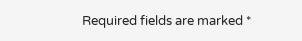Required fields are marked *